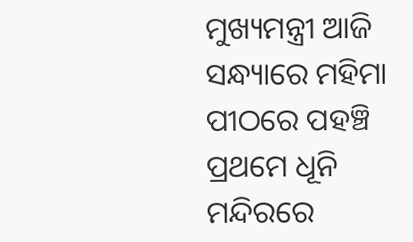ମୁଖ୍ୟମନ୍ତ୍ରୀ ଆଜି ସନ୍ଧ୍ୟାରେ ମହିମା ପୀଠରେ ପହଞ୍ଚି ପ୍ରଥମେ ଧୂନି ମନ୍ଦିରରେ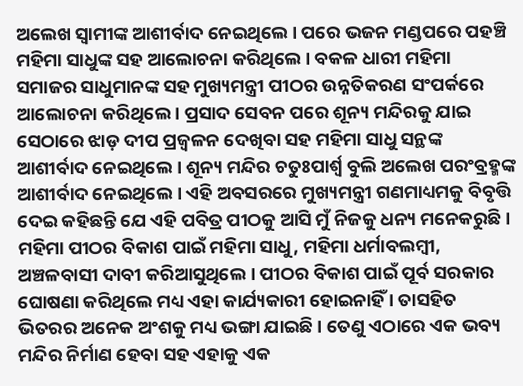ଅଲେଖ ସ୍ଵାମୀଙ୍କ ଆଶୀର୍ବାଦ ନେଇଥିଲେ । ପରେ ଭଜନ ମଣ୍ଡପରେ ପହଞ୍ଚି ମହିମା ସାଧୁଙ୍କ ସହ ଆଲୋଚନା କରିଥିଲେ । ବକଳ ଧାରୀ ମହିମା ସମାଜର ସାଧୁମାନଙ୍କ ସହ ମୁଖ୍ୟମନ୍ତ୍ରୀ ପୀଠର ଉନ୍ନତିକରଣ ସଂପର୍କରେ ଆଲୋଚନା କରିଥିଲେ । ପ୍ରସାଦ ସେବନ ପରେ ଶୂନ୍ୟ ମନ୍ଦିରକୁ ଯାଇ ସେଠାରେ ଝାଡ଼ ଦୀପ ପ୍ରଜ୍ବଳନ ଦେଖିବା ସହ ମହିମା ସାଧୁ ସନ୍ଥଙ୍କ ଆଶୀର୍ବାଦ ନେଇଥିଲେ । ଶୂନ୍ୟ ମନ୍ଦିର ଚତୁଃପାର୍ଶ୍ୱ ବୁଲି ଅଲେଖ ପରଂବ୍ରହ୍ମଙ୍କ ଆଶୀର୍ବାଦ ନେଇଥିଲେ । ଏହି ଅବସରରେ ମୁଖ୍ୟମନ୍ତ୍ରୀ ଗଣମାଧ୍ୟମକୁ ବିବୃତ୍ତି ଦେଇ କହିଛନ୍ତି ଯେ ଏହି ପବିତ୍ର ପୀଠକୁ ଆସି ମୁଁ ନିଜକୁ ଧନ୍ୟ ମନେକରୁଛି । ମହିମା ପୀଠର ବିକାଶ ପାଇଁ ମହିମା ସାଧୁ, ମହିମା ଧର୍ମାବଲମ୍ବୀ, ଅଞ୍ଚଳବାସୀ ଦାବୀ କରିଆସୁଥିଲେ । ପୀଠର ବିକାଶ ପାଇଁ ପୂର୍ବ ସରକାର ଘୋଷଣା କରିଥିଲେ ମଧ୍ୟ ଏହା କାର୍ଯ୍ୟକାରୀ ହୋଇନାହିଁ । ତାସହିତ ଭିତରର ଅନେକ ଅଂଶକୁ ମଧ୍ୟ ଭଙ୍ଗା ଯାଇଛି । ତେଣୁ ଏଠାରେ ଏକ ଭବ୍ୟ ମନ୍ଦିର ନିର୍ମାଣ ହେବା ସହ ଏହାକୁ ଏକ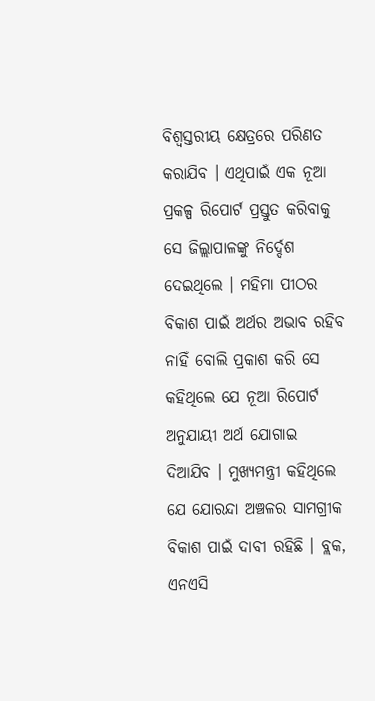ବିଶ୍ୱସ୍ତରୀୟ କ୍ଷେତ୍ରରେ ପରିଣତ କରାଯିବ । ଏଥିପାଇଁ ଏକ ନୂଆ ପ୍ରକଳ୍ପ ରିପୋର୍ଟ ପ୍ରସ୍ତୁତ କରିବାକୁ ସେ ଜିଲ୍ଲାପାଳଙ୍କୁ ନିର୍ଦ୍ଦେଶ ଦେଇଥିଲେ । ମହିମା ପୀଠର ବିକାଶ ପାଇଁ ଅର୍ଥର ଅଭାବ ରହିବ ନାହିଁ ବୋଲି ପ୍ରକାଶ କରି ସେ କହିଥିଲେ ଯେ ନୂଆ ରିପୋର୍ଟ ଅନୁଯାୟୀ ଅର୍ଥ ଯୋଗାଇ ଦିଆଯିବ । ମୁଖ୍ୟମନ୍ତ୍ରୀ କହିଥିଲେ ଯେ ଯୋରନ୍ଦା ଅଞ୍ଚଳର ସାମଗ୍ରୀକ ବିକାଶ ପାଇଁ ଦାବୀ ରହିଛି । ବ୍ଲକ, ଏନଏସି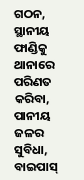ଗଠନ, ସ୍ଥାନୀୟ ଫାଣ୍ଡିକୁ ଥାନାରେ ପରିଣତ କରିବା, ପାନୀୟ ଜଳର ସୁବିଧା, ବାଇପାସ୍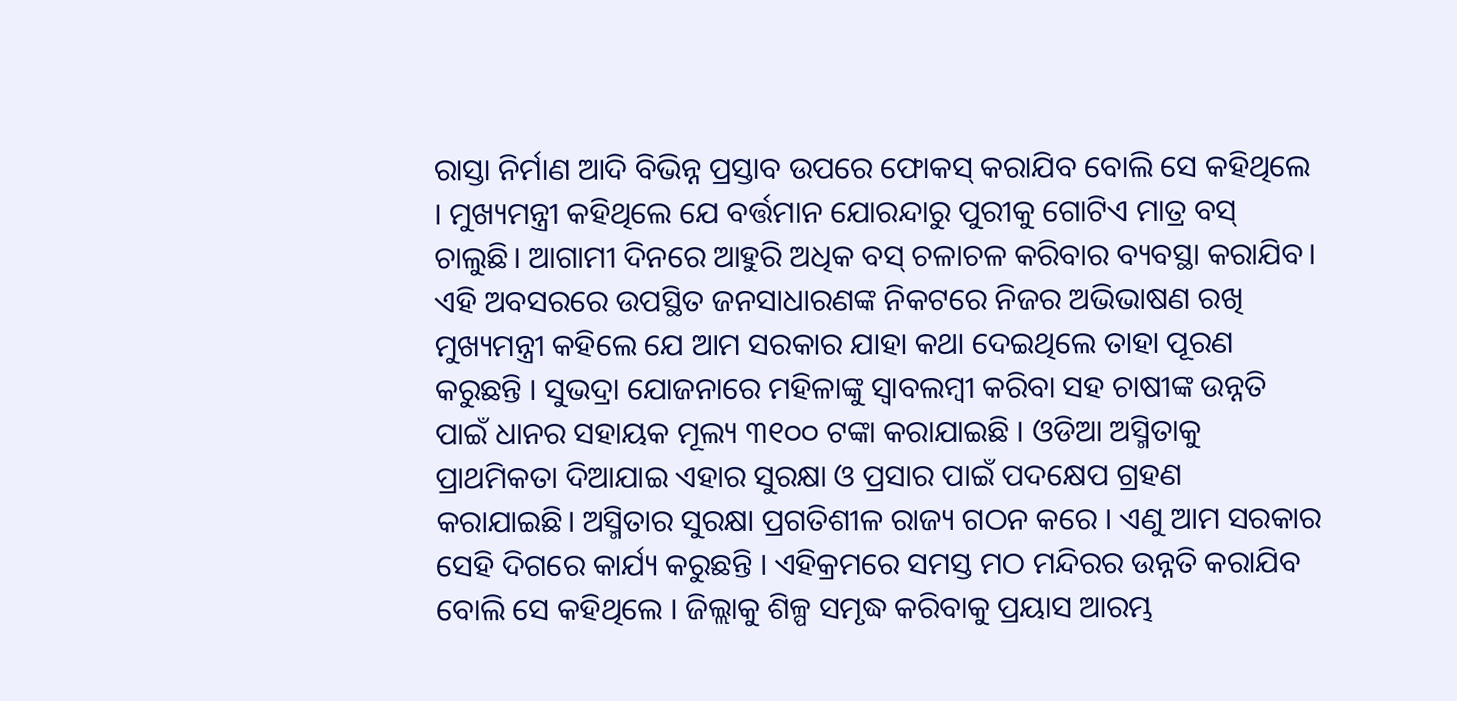ରାସ୍ତା ନିର୍ମାଣ ଆଦି ବିଭିନ୍ନ ପ୍ରସ୍ତାବ ଉପରେ ଫୋକସ୍ କରାଯିବ ବୋଲି ସେ କହିଥିଲେ । ମୁଖ୍ୟମନ୍ତ୍ରୀ କହିଥିଲେ ଯେ ବର୍ତ୍ତମାନ ଯୋରନ୍ଦାରୁ ପୁରୀକୁ ଗୋଟିଏ ମାତ୍ର ବସ୍ ଚାଲୁଛି। ଆଗାମୀ ଦିନରେ ଆହୁରି ଅଧିକ ବସ୍ ଚଳାଚଳ କରିବାର ବ୍ୟବସ୍ଥା କରାଯିବ। ଏହି ଅବସରରେ ଉପସ୍ଥିତ ଜନସାଧାରଣଙ୍କ ନିକଟରେ ନିଜର ଅଭିଭାଷଣ ରଖି ମୁଖ୍ୟମନ୍ତ୍ରୀ କହିଲେ ଯେ ଆମ ସରକାର ଯାହା କଥା ଦେଇଥିଲେ ତାହା ପୂରଣ କରୁଛନ୍ତି । ସୁଭଦ୍ରା ଯୋଜନାରେ ମହିଳାଙ୍କୁ ସ୍ୱାବଲମ୍ବୀ କରିବା ସହ ଚାଷୀଙ୍କ ଉନ୍ନତି ପାଇଁ ଧାନର ସହାୟକ ମୂଲ୍ୟ ୩୧୦୦ ଟଙ୍କା କରାଯାଇଛି । ଓଡିଆ ଅସ୍ମିତାକୁ ପ୍ରାଥମିକତା ଦିଆଯାଇ ଏହାର ସୁରକ୍ଷା ଓ ପ୍ରସାର ପାଇଁ ପଦକ୍ଷେପ ଗ୍ରହଣ କରାଯାଇଛି। ଅସ୍ମିତାର ସୁରକ୍ଷା ପ୍ରଗତିଶୀଳ ରାଜ୍ୟ ଗଠନ କରେ । ଏଣୁ ଆମ ସରକାର ସେହି ଦିଗରେ କାର୍ଯ୍ୟ କରୁଛନ୍ତି । ଏହିକ୍ରମରେ ସମସ୍ତ ମଠ ମନ୍ଦିରର ଉନ୍ନତି କରାଯିବ ବୋଲି ସେ କହିଥିଲେ । ଜିଲ୍ଲାକୁ ଶିଳ୍ପ ସମୃଦ୍ଧ କରିବାକୁ ପ୍ରୟାସ ଆରମ୍ଭ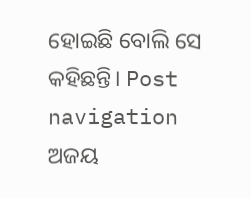ହୋଇଛି ବୋଲି ସେ କହିଛନ୍ତି। Post navigation ଅଜୟ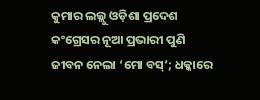କୁମାର ଲଲ୍ଲୁ ଓଡ଼ିଶା ପ୍ରଦେଶ କଂଗ୍ରେସର ନୂଆ ପ୍ରଭାରୀ ପୁଣି ଜୀବନ ନେଲା ‘ମୋ ବସ୍’; ଧକ୍କାରେ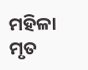ମହିଳା ମୃତ